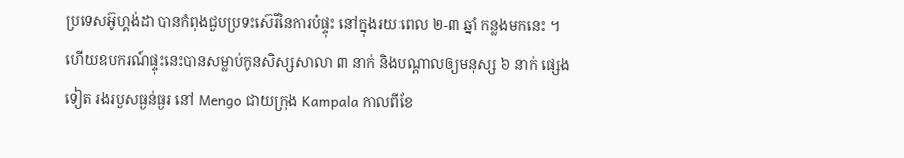ប្រទេសអ៊ូហ្គង់ដា បានកំពុងជួបប្រទះស៊េរីនៃការបំផ្ទុះ នៅក្នុងរយៈពេល ២-៣ ឆ្នាំ កន្លងមកនេះ ។ ហើយឧបករណ៍ផ្ទុះនេះបានសម្លាប់កូនសិស្សសាលា ៣ នាក់ និងបណ្តាលឲ្យមនុស្ស ៦ នាក់ ផ្សេងទៀត រងរបួសធ្ងន់ធ្ងរ នៅ Mengo ជាយក្រុង Kampala កាលពីខែ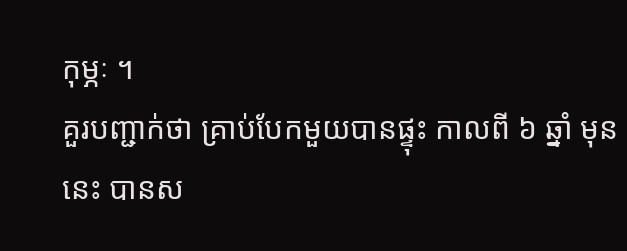កុម្ភៈ ។
គួរបញ្ជាក់ថា គ្រាប់បែកមួយបានផ្ទុះ កាលពី ៦ ឆ្នាំ មុននេះ បានស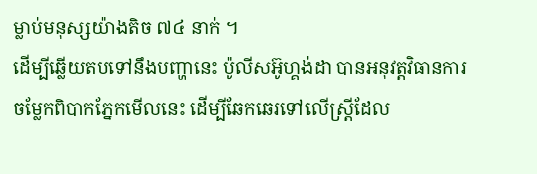ម្លាប់មនុស្សយ៉ាងតិច ៧៤ នាក់ ។
ដើម្បីឆ្លើយតបទៅនឹងបញ្ហានេះ ប៉ូលីសអ៊ូហ្គង់ដា បានអនុវត្តវិធានការចម្លែកពិបាកភ្នែកមើលនេះ ដើម្បីឆែកឆេរទៅលើស្ត្រីដែល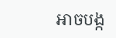អាចបង្ក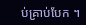ប់គ្រាប់បែក ។